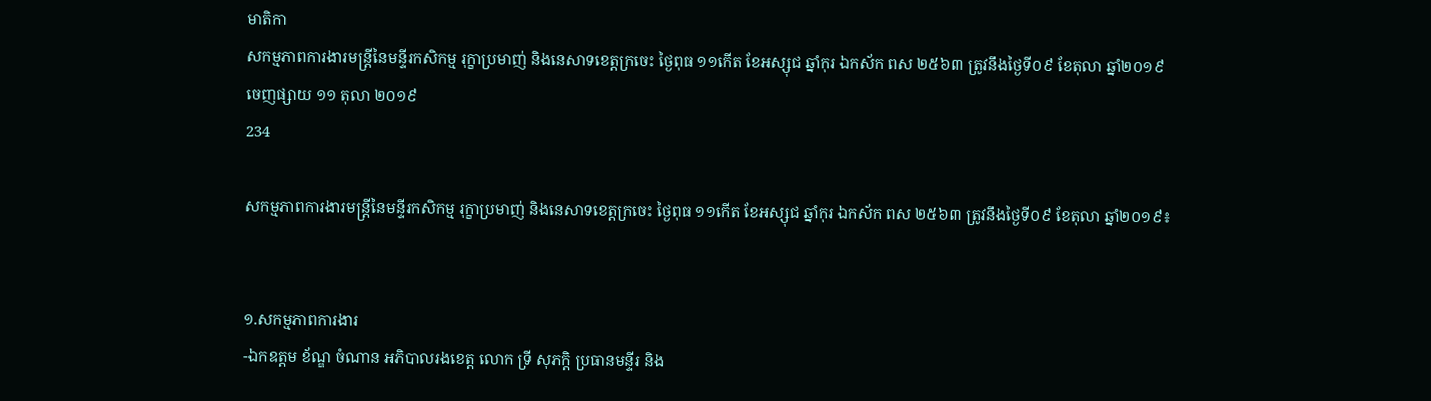មាតិកា
សកម្មភាពការងារមន្ត្រីនៃមន្ទីរកសិកម្ម រុក្ខាប្រមាញ់ និងនេសាទខេត្តក្រចេះ ថ្ងៃពុធ ១១កើត ខែអស្សុជ ឆ្នាំកុរ ឯកស័ក ពស ២៥៦៣ ត្រូវនឹងថ្ងៃទី០៩ ខែតុលា ឆ្នាំ២០១៩
ចេញផ្សាយ ១១ តុលា ២០១៩
234

សកម្មភាពការងារមន្ត្រីនៃមន្ទីរកសិកម្ម រុក្ខាប្រមាញ់ និងនេសាទខេត្តក្រចេះ ថ្ងៃពុធ ១១កើត ខែអស្សុជ ឆ្នាំកុរ ឯកស័ក ពស ២៥៦៣ ត្រូវនឹងថ្ងៃទី០៩ ខែតុលា ឆ្នាំ២០១៩៖


១.សកម្មភាពការងារ
-ឯកឧត្តម ខ័ណ្ឌ ចំណាន អភិបាលរងខេត្ត លោក ទ្រី សុភក្តិ ប្រធានមន្ទីរ និង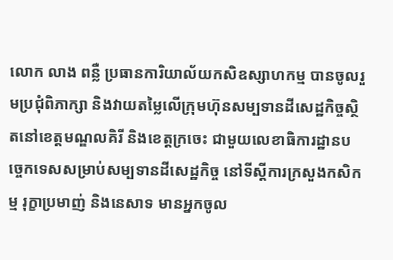លោក លាង ពន្លឺ ប្រធានការិយាល័យកសិឧស្សាហកម្ម បានចូលរួមប្រជុំពិភាក្សា និងវាយតម្លៃលើក្រុមហ៊ុនសម្បទានដីសេដ្ឋកិច្ចស្ថិតនៅខេត្តមណ្ឌលគិរី និងខេត្តក្រចេះ ជាមួយលេខាធិការដ្ឋានបច្ចេកទេសសម្រាប់សម្បទានដីសេដ្ឋកិច្ច នៅទីស្តីការក្រសួងកសិកម្ម រុក្ខាប្រមាញ់ និងនេសាទ មានអ្នកចូល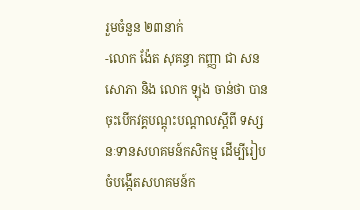រួមចំនួន ២៣នាក់
-លោក ង៉ែត សុគន្ធា កញ្ញា ជា សនសោភា និង លោក ឡុង ចាន់ថា បានចុះបើកវគ្គបណ្តុះបណ្តាលស្តីពី ទស្សនៈទានសហគមន៍កសិកម្ម ដើម្បីរៀបចំបង្កើតសហគមន៍ក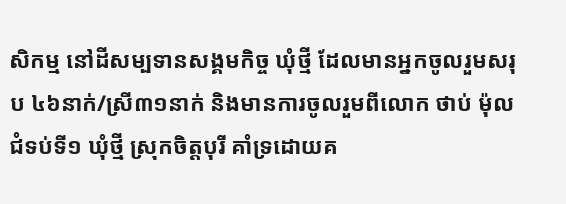សិកម្ម នៅដីសម្បទានសង្គមកិច្ច ឃុំថ្មី ដែលមានអ្នកចូលរួមសរុប ៤៦នាក់/ស្រី៣១នាក់ និងមានការចូលរួមពីលោក ថាប់ ម៉ុល ជំទប់ទី១ ឃុំថ្មី ស្រុកចិត្តបុរី គាំទ្រដោយគ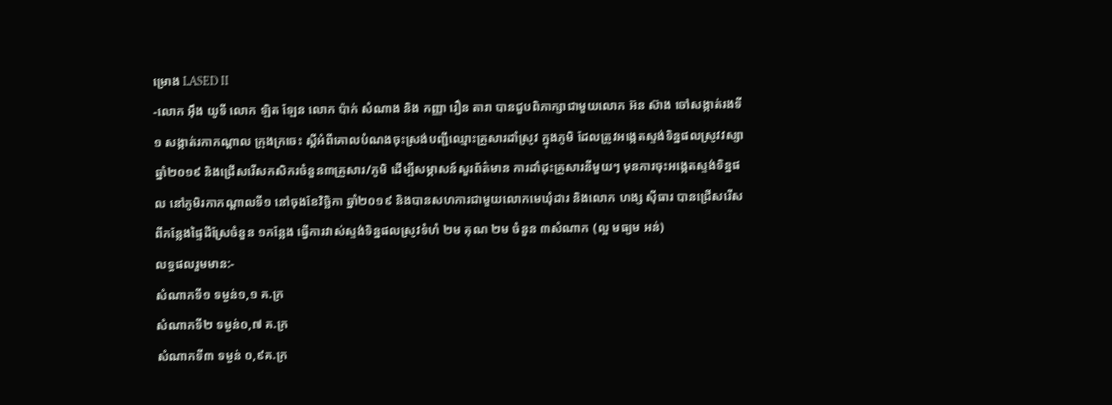ម្រោង LASED II
-លោក អ៊ឹង យូទី លោក ឡិត ឡែន លោក ប៉ាក់ សំណាង និង កញ្ញា រឿន តារា បានជួបពិភាក្សាជាមួយលោក អ៊ន ស៊ាង ចៅសង្កាត់រងទី១ សង្កាត់រកាកណ្តាល ក្រុងក្រចេះ ស្តីអំពីគោលបំណងចុះស្រង់បញ្ជីឈ្មោះគ្រួសារដាំស្រូវ ក្នុងភូមិ ដែលត្រូវអង្កេតស្ទង់ទិន្នផលស្រូវវស្សាឆ្នាំ២០១៩ និងជ្រើសរើសកសិករចំនួន៣គ្រួសារ/ភូមិ ដើម្បីសម្ភាសន៍សួរព័ត៌មាន ការដាំដុះគ្រួសារនីមួយៗ មុនការចុះអង្កេតស្ទង់ទិន្នផល នៅភូមិរកាកណ្តាលទី១ នៅចុងខែវិច្ឆិកា ឆ្នាំ២០១៩ និងបានសហការជាមួយលោកមេឃុំដារ និងលោក ហង្ស ស៊ីធារ បានជ្រើសរើសពីកន្លែងផ្ទៃដីស្រែចំនួន ១កន្លែង ធ្វើការវាស់ស្ទង់ទិន្នផលស្រូវទំហំ ២ម គុណ ២ម ចំនួន ៣សំណាក (ល្អ មធ្យម អន់)
លទ្ធផលរួមមាន:-
សំណាកទី១ ទម្ងន់១,១ គ.ក្រ
សំណាកទី២ ទម្ងន់០,៧ គ.ក្រ
សំណាកទី៣ ទម្ងន់ ០,៩គ.ក្រ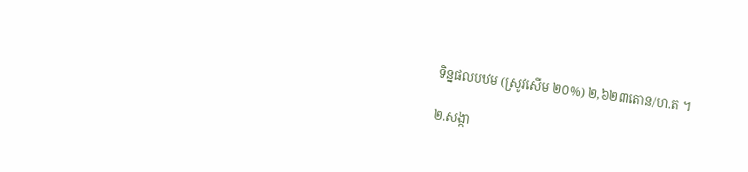ទិន្នផលបឋម (ស្រូវសើម ២០%) ២,៦២៣តោន/ហ.ត ។

២.សង្កា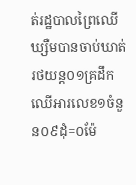ត់រដ្ឋបាលព្រៃឈើឃ្សឺមបានចាប់ឃាត់រថយន្ត០១គ្រដឹកឈើអារលេខ១ចំនួន០៩ដុំ=០ម៉ែ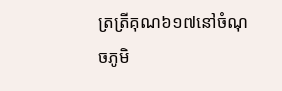ត្រត្រីគុណ៦១៧នៅចំណុចភូមិ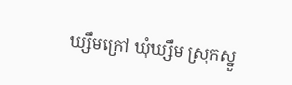ឃ្សឹមក្រៅ ឃុំឃ្សឹម ស្រុកស្នួ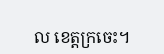ល ខេត្តក្រចេះ។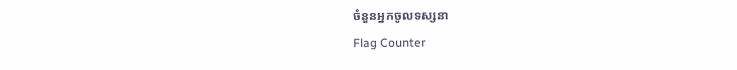ចំនួនអ្នកចូលទស្សនា
Flag Counter